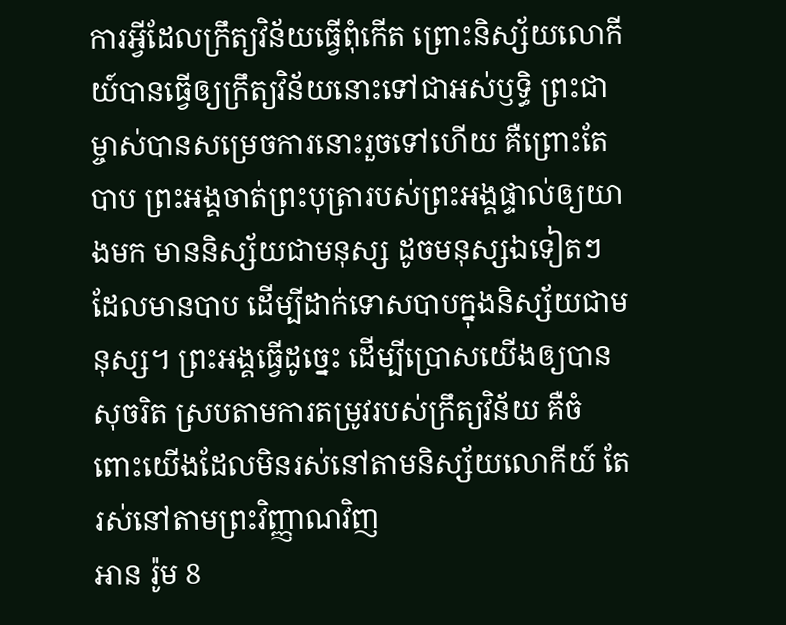ការអ្វីដែលក្រឹត្យវិន័យធ្វើពុំកើត ព្រោះនិស្ស័យលោកីយ៍បានធ្វើឲ្យក្រឹត្យវិន័យនោះទៅជាអស់ឫទ្ធិ ព្រះជាម្ចាស់បានសម្រេចការនោះរួចទៅហើយ គឺព្រោះតែបាប ព្រះអង្គចាត់ព្រះបុត្រារបស់ព្រះអង្គផ្ទាល់ឲ្យយាងមក មាននិស្ស័យជាមនុស្ស ដូចមនុស្សឯទៀតៗដែលមានបាប ដើម្បីដាក់ទោសបាបក្នុងនិស្ស័យជាមនុស្ស។ ព្រះអង្គធ្វើដូច្នេះ ដើម្បីប្រោសយើងឲ្យបានសុចរិត ស្របតាមការតម្រូវរបស់ក្រឹត្យវិន័យ គឺចំពោះយើងដែលមិនរស់នៅតាមនិស្ស័យលោកីយ៍ តែរស់នៅតាមព្រះវិញ្ញាណវិញ
អាន រ៉ូម 8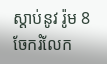ស្ដាប់នូវ រ៉ូម 8
ចែករំលែក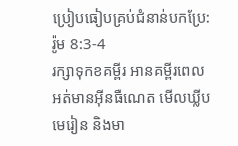ប្រៀបធៀបគ្រប់ជំនាន់បកប្រែ: រ៉ូម 8:3-4
រក្សាទុកខគម្ពីរ អានគម្ពីរពេលអត់មានអ៊ីនធឺណេត មើលឃ្លីបមេរៀន និងមា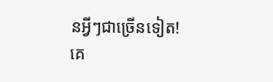នអ្វីៗជាច្រើនទៀត!
គេ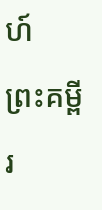ហ៍
ព្រះគម្ពីរ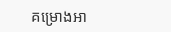គម្រោងអា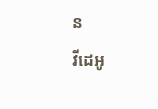ន
វីដេអូ